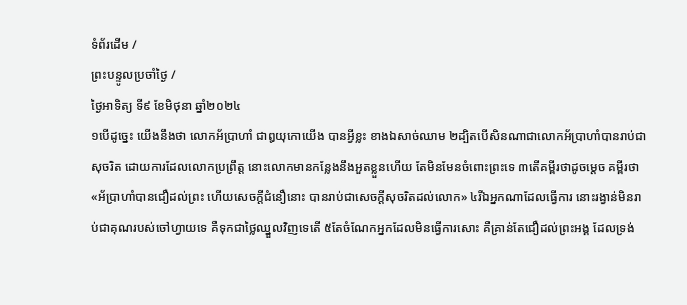ទំព័រដើម /
ព្រះបន្ទូលប្រចាំថ្ងៃ /
ថ្ងៃអាទិត្យ ទី៩ ខែមិថុនា ឆ្នាំ២០២៤
១បើដូច្នេះ យើងនឹងថា លោកអ័ប្រាហាំ ជាឰយុកោយើង បានអ្វីខ្លះ ខាងឯសាច់ឈាម ២ដ្បិតបើសិនណាជាលោកអ័ប្រាហាំបានរាប់ជាសុចរិត ដោយការដែលលោកប្រព្រឹត្ត នោះលោកមានកន្លែងនឹងអួតខ្លួនហើយ តែមិនមែនចំពោះព្រះទេ ៣តើគម្ពីរថាដូចម្តេច គម្ពីរថា «អ័ប្រាហាំបានជឿដល់ព្រះ ហើយសេចក្ដីជំនឿនោះ បានរាប់ជាសេចក្ដីសុចរិតដល់លោក» ៤រីឯអ្នកណាដែលធ្វើការ នោះរង្វាន់មិនរាប់ជាគុណរបស់ចៅហ្វាយទេ គឺទុកជាថ្លៃឈ្នួលវិញទេតើ ៥តែចំណែកអ្នកដែលមិនធ្វើការសោះ គឺគ្រាន់តែជឿដល់ព្រះអង្គ ដែលទ្រង់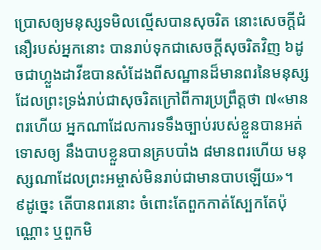ប្រោសឲ្យមនុស្សទមិលល្មើសបានសុចរិត នោះសេចក្ដីជំនឿរបស់អ្នកនោះ បានរាប់ទុកជាសេចក្ដីសុចរិតវិញ ៦ដូចជាហ្លួងដាវីឌបានសំដែងពីសណ្ឋានដ៏មានពរនៃមនុស្ស ដែលព្រះទ្រង់រាប់ជាសុចរិតក្រៅពីការប្រព្រឹត្តថា ៧«មានពរហើយ អ្នកណាដែលការទទឹងច្បាប់របស់ខ្លួនបានអត់ទោសឲ្យ នឹងបាបខ្លួនបានគ្របបាំង ៨មានពរហើយ មនុស្សណាដែលព្រះអម្ចាស់មិនរាប់ជាមានបាបឡើយ»។
៩ដូច្នេះ តើបានពរនោះ ចំពោះតែពួកកាត់ស្បែកតែប៉ុណ្ណោះ ឬពួកមិ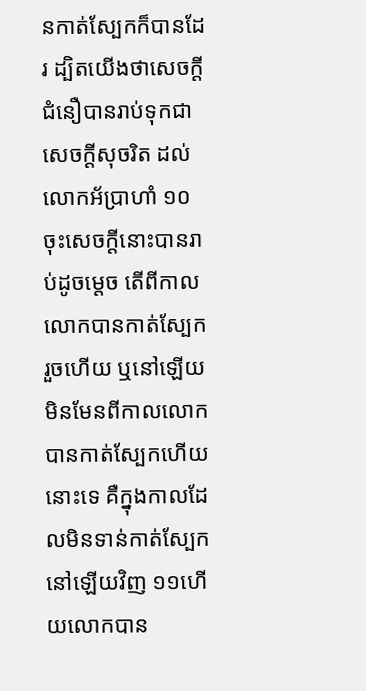នកាត់ស្បែកក៏បានដែរ ដ្បិតយើងថាសេចក្ដីជំនឿបានរាប់ទុកជាសេចក្ដីសុចរិត ដល់លោកអ័ប្រាហាំ ១០ចុះសេចក្ដីនោះបានរាប់ដូចម្តេច តើពីកាលលោកបានកាត់ស្បែករួចហើយ ឬនៅឡើយ មិនមែនពីកាលលោកបានកាត់ស្បែកហើយនោះទេ គឺក្នុងកាលដែលមិនទាន់កាត់ស្បែកនៅឡើយវិញ ១១ហើយលោកបាន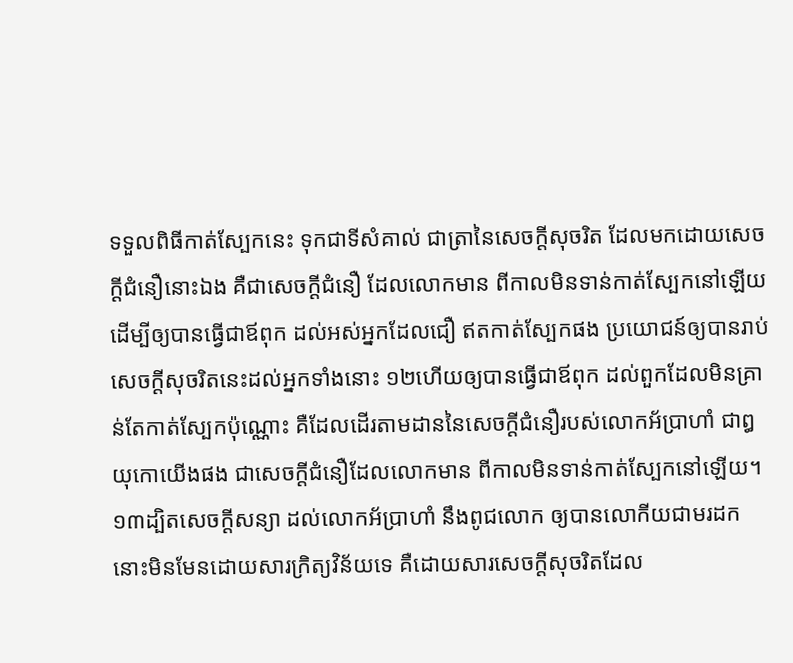ទទួលពិធីកាត់ស្បែកនេះ ទុកជាទីសំគាល់ ជាត្រានៃសេចក្ដីសុចរិត ដែលមកដោយសេចក្ដីជំនឿនោះឯង គឺជាសេចក្ដីជំនឿ ដែលលោកមាន ពីកាលមិនទាន់កាត់ស្បែកនៅឡើយ ដើម្បីឲ្យបានធ្វើជាឪពុក ដល់អស់អ្នកដែលជឿ ឥតកាត់ស្បែកផង ប្រយោជន៍ឲ្យបានរាប់សេចក្ដីសុចរិតនេះដល់អ្នកទាំងនោះ ១២ហើយឲ្យបានធ្វើជាឪពុក ដល់ពួកដែលមិនគ្រាន់តែកាត់ស្បែកប៉ុណ្ណោះ គឺដែលដើរតាមដាននៃសេចក្ដីជំនឿរបស់លោកអ័ប្រាហាំ ជាឰយុកោយើងផង ជាសេចក្ដីជំនឿដែលលោកមាន ពីកាលមិនទាន់កាត់ស្បែកនៅឡើយ។
១៣ដ្បិតសេចក្ដីសន្យា ដល់លោកអ័ប្រាហាំ នឹងពូជលោក ឲ្យបានលោកីយជាមរដក នោះមិនមែនដោយសារក្រិត្យវិន័យទេ គឺដោយសារសេចក្ដីសុចរិតដែល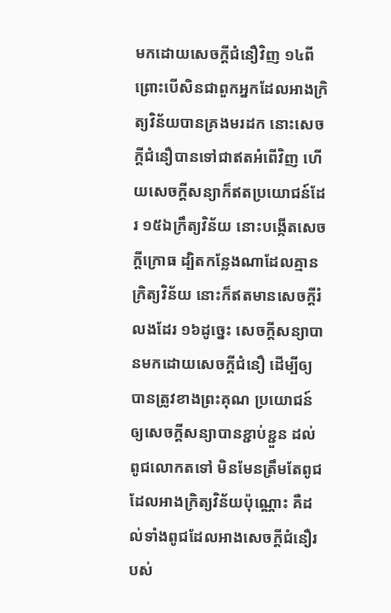មកដោយសេចក្ដីជំនឿវិញ ១៤ពីព្រោះបើសិនជាពួកអ្នកដែលអាងក្រិត្យវិន័យបានគ្រងមរដក នោះសេចក្ដីជំនឿបានទៅជាឥតអំពើវិញ ហើយសេចក្ដីសន្យាក៏ឥតប្រយោជន៍ដែរ ១៥ឯក្រឹត្យវិន័យ នោះបង្កើតសេចក្ដីក្រោធ ដ្បិតកន្លែងណាដែលគ្មានក្រិត្យវិន័យ នោះក៏ឥតមានសេចក្ដីរំលងដែរ ១៦ដូច្នេះ សេចក្ដីសន្យាបានមកដោយសេចក្ដីជំនឿ ដើម្បីឲ្យបានត្រូវខាងព្រះគុណ ប្រយោជន៍ឲ្យសេចក្ដីសន្យាបានខ្ជាប់ខ្ជួន ដល់ពូជលោកតទៅ មិនមែនត្រឹមតែពូជដែលអាងក្រិត្យវិន័យប៉ុណ្ណោះ គឺដល់ទាំងពូជដែលអាងសេចក្ដីជំនឿរបស់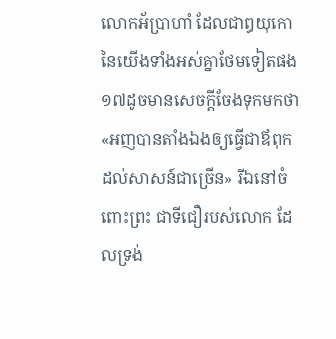លោកអ័ប្រាហាំ ដែលជាឰយុកោនៃយើងទាំងអស់គ្នាថែមទៀតផង ១៧ដូចមានសេចក្ដីចែងទុកមកថា «អញបានតាំងឯងឲ្យធ្វើជាឪពុក ដល់សាសន៍ជាច្រើន» រីឯនៅចំពោះព្រះ ជាទីជឿរបស់លោក ដែលទ្រង់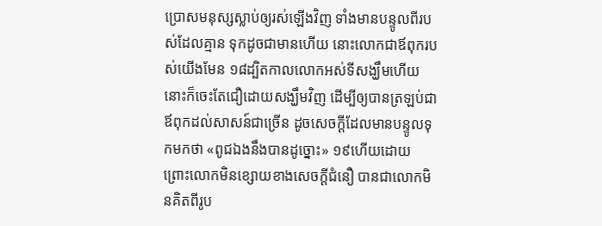ប្រោសមនុស្សស្លាប់ឲ្យរស់ឡើងវិញ ទាំងមានបន្ទូលពីរបស់ដែលគ្មាន ទុកដូចជាមានហើយ នោះលោកជាឪពុករបស់យើងមែន ១៨ដ្បិតកាលលោកអស់ទីសង្ឃឹមហើយ នោះក៏ចេះតែជឿដោយសង្ឃឹមវិញ ដើម្បីឲ្យបានត្រឡប់ជាឪពុកដល់សាសន៍ជាច្រើន ដូចសេចក្ដីដែលមានបន្ទូលទុកមកថា «ពូជឯងនឹងបានដូច្នោះ» ១៩ហើយដោយព្រោះលោកមិនខ្សោយខាងសេចក្ដីជំនឿ បានជាលោកមិនគិតពីរូប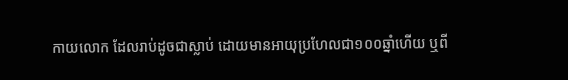កាយលោក ដែលរាប់ដូចជាស្លាប់ ដោយមានអាយុប្រហែលជា១០០ឆ្នាំហើយ ឬពី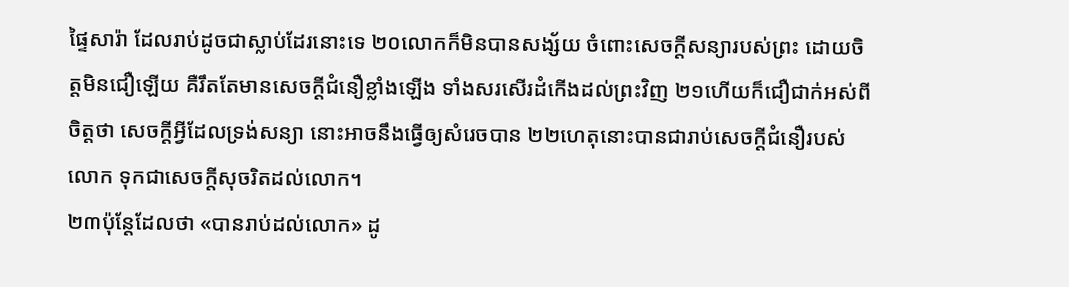ផ្ទៃសារ៉ា ដែលរាប់ដូចជាស្លាប់ដែរនោះទេ ២០លោកក៏មិនបានសង្ស័យ ចំពោះសេចក្ដីសន្យារបស់ព្រះ ដោយចិត្តមិនជឿឡើយ គឺរឹតតែមានសេចក្ដីជំនឿខ្លាំងឡើង ទាំងសរសើរដំកើងដល់ព្រះវិញ ២១ហើយក៏ជឿជាក់អស់ពីចិត្តថា សេចក្ដីអ្វីដែលទ្រង់សន្យា នោះអាចនឹងធ្វើឲ្យសំរេចបាន ២២ហេតុនោះបានជារាប់សេចក្ដីជំនឿរបស់លោក ទុកជាសេចក្ដីសុចរិតដល់លោក។
២៣ប៉ុន្តែដែលថា «បានរាប់ដល់លោក» ដូ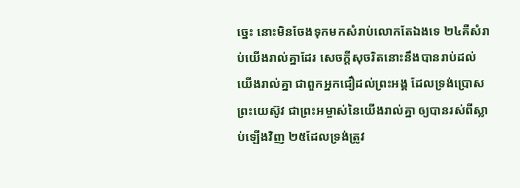ច្នេះ នោះមិនចែងទុកមកសំរាប់លោកតែឯងទេ ២៤គឺសំរាប់យើងរាល់គ្នាដែរ សេចក្ដីសុចរិតនោះនឹងបានរាប់ដល់យើងរាល់គ្នា ជាពួកអ្នកជឿដល់ព្រះអង្គ ដែលទ្រង់ប្រោសព្រះយេស៊ូវ ជាព្រះអម្ចាស់នៃយើងរាល់គ្នា ឲ្យបានរស់ពីស្លាប់ឡើងវិញ ២៥ដែលទ្រង់ត្រូវ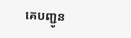គេបញ្ជូន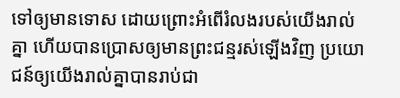ទៅឲ្យមានទោស ដោយព្រោះអំពើរំលងរបស់យើងរាល់គ្នា ហើយបានប្រោសឲ្យមានព្រះជន្មរស់ឡើងវិញ ប្រយោជន៍ឲ្យយើងរាល់គ្នាបានរាប់ជា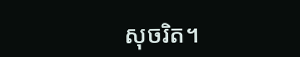សុចរិត។